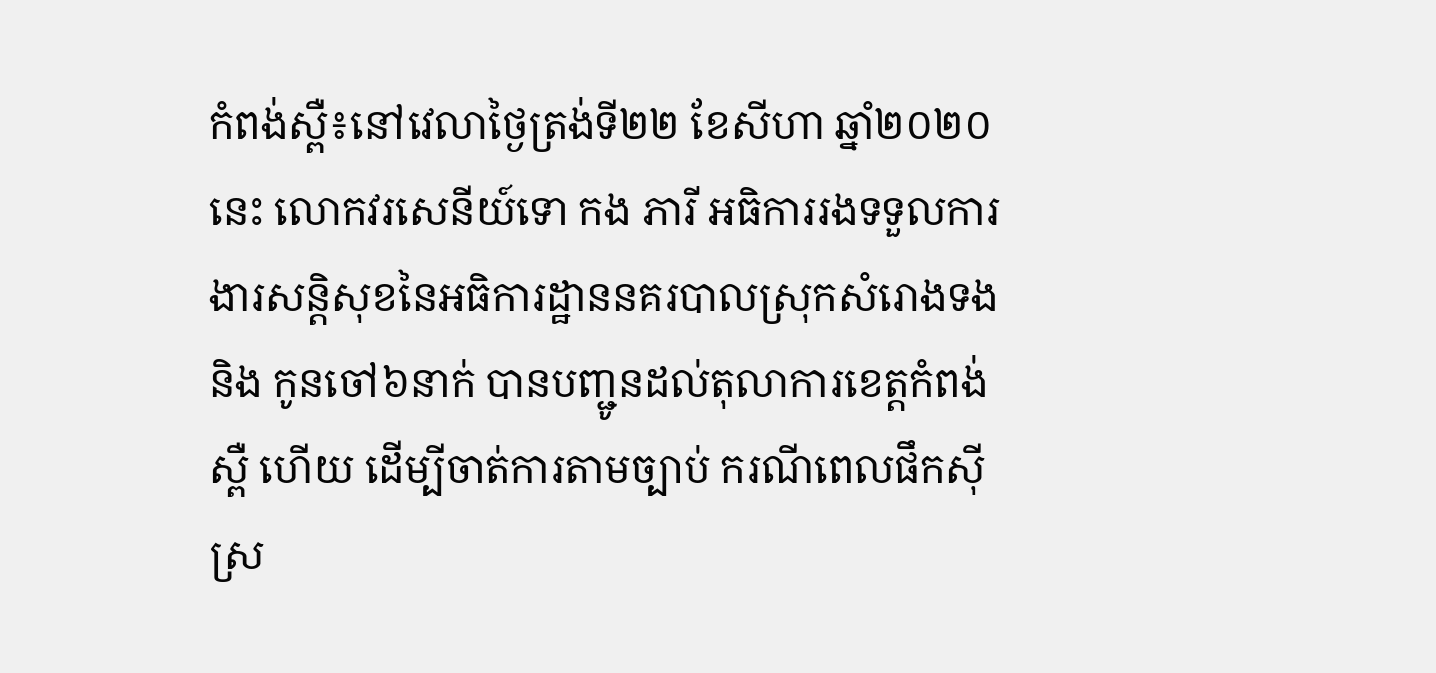កំពង់ស្ពឺ៖នៅវេលាថ្ងៃត្រង់ទី២២ ខែសីហា ឆ្នាំ២០២០ នេះ លោកវរសេនីយ៍ទោ កង ភារី អធិការរងទទួលការងារសន្តិសុខនៃអធិការដ្ឋាននគរបាលស្រុកសំរោងទង និង កូនចៅ៦នាក់ បានបញ្ជូនដល់តុលាការខេត្តកំពង់ស្ពឺ ហើយ ដើម្បីចាត់ការតាមច្បាប់ ករណីពេលផឹកស៊ីស្រ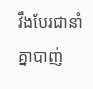វឹងបែរជានាំគ្នាបាញ់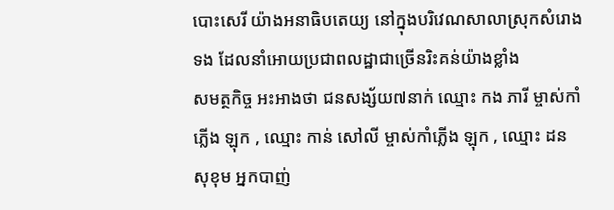បោះសេរី យ៉ាងអនាធិបតេយ្យ នៅក្នុងបរិវេណសាលាស្រុកសំរោងទង ដែលនាំអោយប្រជាពលដ្ឋាជាច្រើនរិះគន់យ៉ាងខ្លាំង
សមត្ថកិច្ច អះអាងថា ជនសង្ស័យ៧នាក់ ឈ្មោះ កង ភារី ម្ចាស់កាំភ្លើង ឡុក , ឈ្មោះ កាន់ សៅលី ម្ចាស់កាំភ្លើង ឡុក , ឈ្មោះ ដន សុខុម អ្នកបាញ់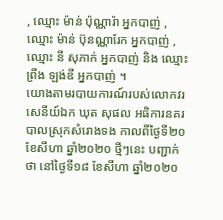, ឈ្មោះ ម៉ាន់ ប៉ុណ្ណារ៉ា អ្នកបាញ់ , ឈ្មោះ ម៉ាន់ ប៊ុនណ្ណារែក អ្នកបាញ់ , ឈ្មោះ នី សុភាក់ អ្នកបាញ់ និង ឈ្មោះ ព្រីង ឡង់ឌី អ្នកបាញ់ ។
យោងតាមរបាយការណ៍របស់លោកវរសេនីយ៍ឯក ឃុត សុផល អធិការនគរបាលស្រុកសំរោងទង កាលពីថ្ងៃទី២០ ខែសីហា ឆ្នាំ២០២០ ថ្មីៗនេះ បញ្ជាក់ថា នៅថ្ងៃទី១៨ ខែសីហា ឆ្នាំ២០២០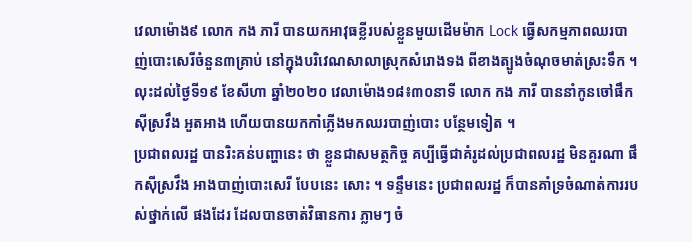វេលាម៉ោង៩ លោក កង ភារី បានយកអាវុធខ្លីរបស់ខ្លួនមួយដើមម៉ាក Lock ធ្វើសកម្មភាពឈរបាញ់បោះសេរីចំនួន៣គ្រាប់ នៅក្នុងបរិវេណសាលាស្រុកសំរោងទង ពីខាងត្បូងចំណុចមាត់ស្រះទឹក ។លុះដល់ថ្ងៃទី១៩ ខែសីហា ឆ្នាំ២០២០ វេលាម៉ោង១៨៖៣០នាទី លោក កង ភារី បាននាំកូនចៅផឹកស៊ីស្រវឹង អួតអាង ហើយបានយកកាំភ្លើងមកឈរបាញ់បោះ បន្ថែមទៀត ។
ប្រជាពលរដ្ឋ បានរិះគន់បញ្ហានេះ ថា ខ្លួនជាសមត្ថកិច្ច គប្បីធ្វើជាគំរូដល់ប្រជាពលរដ្ឋ មិនគួរណា ផឹកស៊ីស្រវឹង អាងបាញ់បោះសេរី បែបនេះ សោះ ។ ទន្ទឹមនេះ ប្រជាពលរដ្ឋ ក៏បានគាំទ្រចំណាត់ការរបស់ថ្នាក់លើ ផងដែរ ដែលបានចាត់វិធានការ ភ្លាមៗ ចំ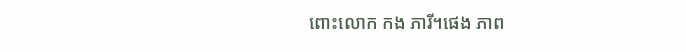ពោះលោក កង ភារី។ផេង ភាព